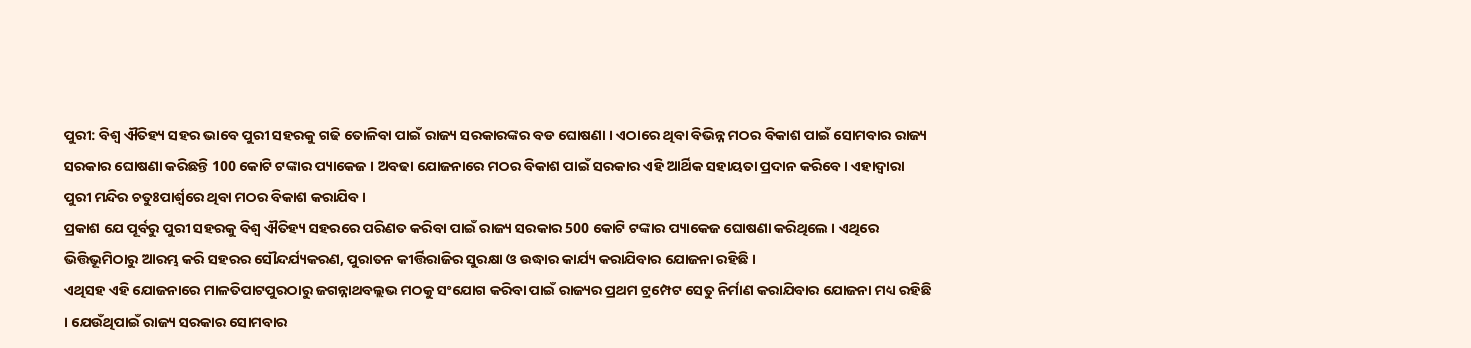ପୁରୀ: ବିଶ୍ବ ଐତିହ୍ୟ ସହର ଭାବେ ପୁରୀ ସହରକୁ ଗଢି ତୋଳିବା ପାଇଁ ରାଜ୍ୟ ସରକାରଙ୍କର ବଡ ଘୋଷଣା । ଏଠାରେ ଥିବା ବିଭିନ୍ନ ମଠର ବିକାଶ ପାଇଁ ସୋମବାର ରାଜ୍ୟ ସରକାର ଘୋଷଣା କରିଛନ୍ତି 100 କୋଟି ଟଙ୍କାର ପ୍ୟାକେଜ । ଅବଢା ଯୋଜନାରେ ମଠର ବିକାଶ ପାଇଁ ସରକାର ଏହି ଆର୍ଥିକ ସହାୟତା ପ୍ରଦାନ କରିବେ। ଏହାଦ୍ବାରା ପୁରୀ ମନ୍ଦିର ଚତୁଃପାର୍ଶ୍ବରେ ଥିବା ମଠର ବିକାଶ କରାଯିବ ।
ପ୍ରକାଶ ଯେ ପୂର୍ବରୁ ପୁରୀ ସହରକୁ ବିଶ୍ବ ଐତିହ୍ୟ ସହରରେ ପରିଣତ କରିବା ପାଇଁ ରାଜ୍ୟ ସରକାର 500 କୋଟି ଟଙ୍କାର ପ୍ୟାକେଜ ଘୋଷଣା କରିଥିଲେ । ଏଥିରେ ଭିତ୍ତିଭୂମିଠାରୁ ଆରମ୍ଭ କରି ସହରର ସୌନ୍ଦର୍ଯ୍ୟକରଣ, ପୁରାତନ କୀର୍ତ୍ତିରାଜିର ସୁରକ୍ଷା ଓ ଉଦ୍ଧାର କାର୍ଯ୍ୟ କରାଯିବାର ଯୋଜନା ରହିଛି ।
ଏଥିସହ ଏହି ଯୋଜନାରେ ମାଳତିପାଟପୁରଠାରୁ ଜଗନ୍ନାଥବଲ୍ଲଭ ମଠକୁ ସଂଯୋଗ କରିବା ପାଇଁ ରାଜ୍ୟର ପ୍ରଥମ ଟ୍ରମ୍ପେଟ ସେତୁ ନିର୍ମାଣ କରାଯିବାର ଯୋଜନା ମଧ୍ୟ ରହିଛି । ଯେଉଁଥିପାଇଁ ରାଜ୍ୟ ସରକାର ସୋମବାର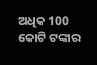ଅଧିକ 100 କୋଟି ଟଙ୍କାର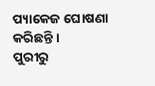ପ୍ୟାକେଜ ଘୋଷଣା କରିଛନ୍ତି ।
ପୁରୀରୁ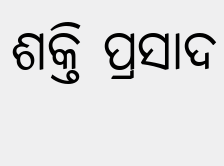ଶକ୍ତି ପ୍ରସାଦ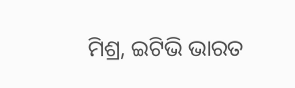ମିଶ୍ର, ଇଟିଭି ଭାରତ